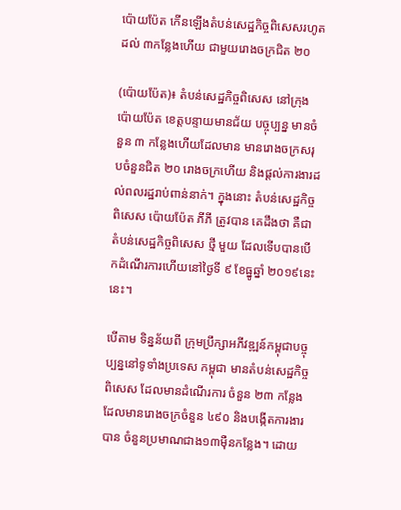ប៉ោយប៉ែត កើនឡើងតំបន់សេដ្ឋកិច្ចពិសេសរហូតដល់ ៣កន្លែងហើយ ជាមួយរោងចក្រជិត ២០

(ប៉ោយប៉ែត)៖ តំបន់សេដ្ឋកិច្ចពិសេស នៅក្រុង ប៉ោយប៉ែត ខេត្តបន្ទាយមានជ័យ បច្ចុប្បន្ន មានចំនួន ៣ កន្លែងហើយដែលមាន មានរោងចក្រសរុបចំនួនជិត ២០ រោងចក្រហើយ និងផ្ដល់ការងារដល់ពលរដ្ឋរាប់ពាន់នាក់។ ក្នុងនោះ តំបន់សេដ្ឋកិច្ចពិសេស ប៉ោយប៉ែត ភីភី ត្រូវបាន គេដឹងថា គឺជា តំបន់សេដ្ឋកិច្ចពិសេស ថ្មី មួយ ដែលទើបបានបើកដំណើរការហើយនៅថ្ងៃទី ៩ ខែធ្នូឆ្នាំ ២០១៩នេះនេះ។

បើតាម ទិន្នន័យពី ក្រុមប្រឹក្សាអភីវឌ្ឍន៍កម្ពុជាបច្ចុប្បន្ននៅទូទាំងប្រទេស កម្ពុជា មានតំបន់សេដ្ឋកិច្ច ពិសេស ដែលមានដំណើរការ ចំនួន ២៣ កន្លែងដែលមានរោងចក្រចំនួន ៤៩០ និងបង្កើតការងារបាន ចំនួនប្រមាណជាង១៣ម៉ឺនកន្លែង។ ដោយ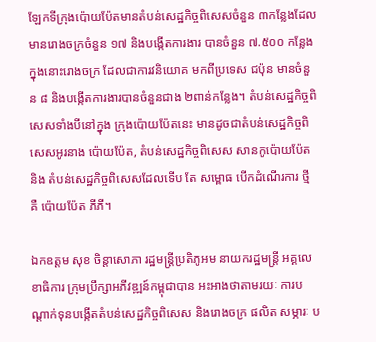ឡែកទីក្រុងប៉ោយប៉ែតមានតំបន់សេដ្ឋកិច្ចពិសេសចំនួន ៣កន្លែងដែលមានរោងចក្រចំនួន ១៧ និងបង្កើតការងារ បានចំនួន ៧.៥០០ កន្លែងក្នុងនោះរោងចក្រ ដែលជាការវនិយោគ មកពីប្រទេស ជប៉ុន មានចំនួន ៨ និងបង្កើតការងារបានចំនួនជាង ២ពាន់កន្លែង។ តំបន់សេដ្ឋកិច្ចពិសេសទាំងបីនៅក្នុង ក្រុងប៉ោយប៉ែតនេះ មានដូចជាតំបន់សេដ្ឋកិច្ចពិសេសអូរនាង ប៉ោយប៉ែត, តំបន់សេដ្ឋកិច្ចពិសេស សានកូប៉ោយប៉ែត និង តំបន់សេដ្ឋកិច្ចពិសេសដែលទើប តែ សម្ពោធ បើកដំណើរការ ថ្មី គឺ ប៉ោយប៉ែត ភីភី។

ឯកឧត្តម សុខ ចិន្ដាសោភា រដ្ឋមន្ត្រីប្រតិភូអម នាយករដ្ឋមន្ត្រី អគ្គលេខាធិការ ក្រុមប្រឹក្សាអភីវឌ្ឍន៍កម្ពុជាបាន អះអាងថាតាមរយៈ ការបណ្ដាក់ទុនបង្កើតតំបន់សេដ្ឋកិច្ចពិសេស និងរោងចក្រ ផលិត សម្ភារៈ ប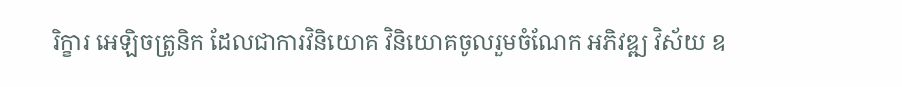រិក្ខារ អេឡិចត្រូនិក ដែលជាការវិនិយោគ វិនិយោគចូលរួមចំណែក អភិវឌ្ឍ វិស័យ ឧ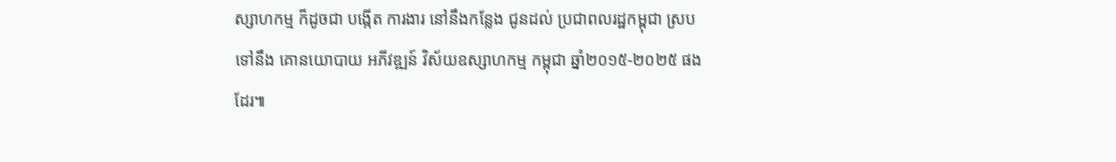ស្សាហកម្ម ក៏ដូចជា បង្កើត ការងារ នៅនឹងកន្លែង ជូនដល់ ប្រជាពលរដ្ឋកម្ពុជា ស្របទៅនឹង គោនយោបាយ អភីវឌ្ឍន៍ វិស័យឧស្សាហកម្ម កម្ពុជា ឆ្នាំ២០១៥-២០២៥ ផងដែរ៕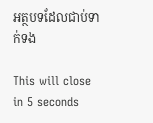អត្ថបទដែលជាប់ទាក់ទង

This will close in 5 seconds